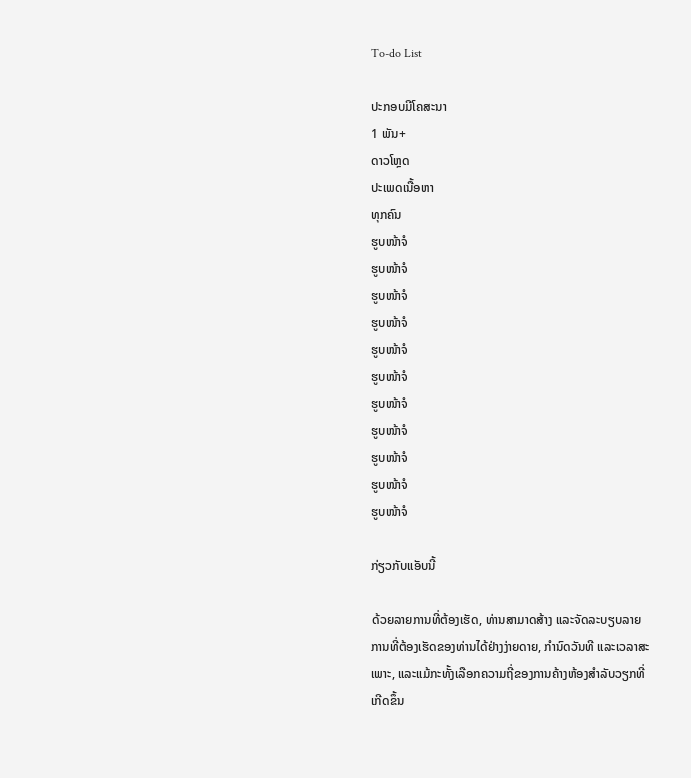To-do List

ປະກອບມີໂຄສະນາ
1 ພັນ+
ດາວໂຫຼດ
ປະເພດເນື້ອຫາ
ທຸກຄົນ
ຮູບໜ້າຈໍ
ຮູບໜ້າຈໍ
ຮູບໜ້າຈໍ
ຮູບໜ້າຈໍ
ຮູບໜ້າຈໍ
ຮູບໜ້າຈໍ
ຮູບໜ້າຈໍ
ຮູບໜ້າຈໍ
ຮູບໜ້າຈໍ
ຮູບໜ້າຈໍ
ຮູບໜ້າຈໍ

ກ່ຽວກັບແອັບນີ້

ດ້ວຍລາຍການທີ່ຕ້ອງເຮັດ, ທ່ານສາມາດສ້າງ ແລະຈັດລະບຽບລາຍການທີ່ຕ້ອງເຮັດຂອງທ່ານໄດ້ຢ່າງງ່າຍດາຍ, ກຳນົດວັນທີ ແລະເວລາສະເພາະ, ແລະແມ້ກະທັ້ງເລືອກຄວາມຖີ່ຂອງການຄ້າງຫ້ອງສຳລັບວຽກທີ່ເກີດຂຶ້ນ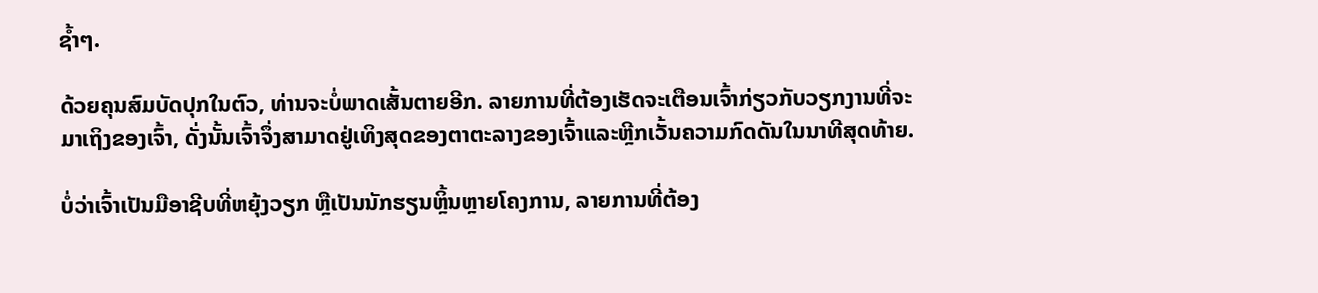ຊ້ຳໆ.

ດ້ວຍຄຸນສົມບັດປຸກໃນຕົວ, ທ່ານຈະບໍ່ພາດເສັ້ນຕາຍອີກ. ລາຍການທີ່ຕ້ອງເຮັດຈະເຕືອນເຈົ້າກ່ຽວກັບວຽກງານທີ່ຈະມາເຖິງຂອງເຈົ້າ, ດັ່ງນັ້ນເຈົ້າຈຶ່ງສາມາດຢູ່ເທິງສຸດຂອງຕາຕະລາງຂອງເຈົ້າແລະຫຼີກເວັ້ນຄວາມກົດດັນໃນນາທີສຸດທ້າຍ.

ບໍ່ວ່າເຈົ້າເປັນມືອາຊີບທີ່ຫຍຸ້ງວຽກ ຫຼືເປັນນັກຮຽນຫຼິ້ນຫຼາຍໂຄງການ, ລາຍການທີ່ຕ້ອງ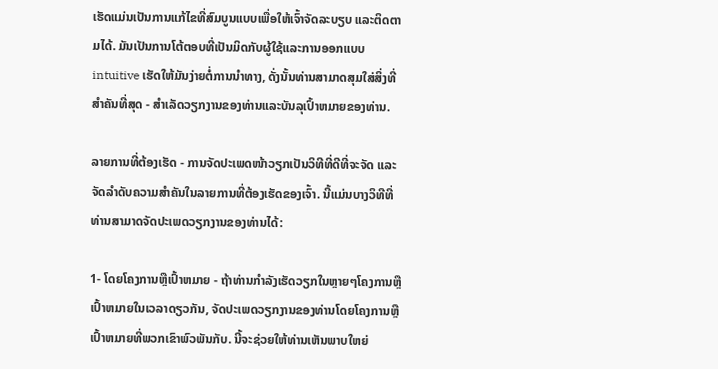ເຮັດແມ່ນເປັນການແກ້ໄຂທີ່ສົມບູນແບບເພື່ອໃຫ້ເຈົ້າຈັດລະບຽບ ແລະຕິດຕາມໄດ້. ມັນເປັນການໂຕ້ຕອບທີ່ເປັນມິດກັບຜູ້ໃຊ້ແລະການອອກແບບ intuitive ເຮັດໃຫ້ມັນງ່າຍຕໍ່ການນໍາທາງ, ດັ່ງນັ້ນທ່ານສາມາດສຸມໃສ່ສິ່ງທີ່ສໍາຄັນທີ່ສຸດ - ສໍາເລັດວຽກງານຂອງທ່ານແລະບັນລຸເປົ້າຫມາຍຂອງທ່ານ.

ລາຍການທີ່ຕ້ອງເຮັດ - ການຈັດປະເພດໜ້າວຽກເປັນວິທີທີ່ດີທີ່ຈະຈັດ ແລະຈັດລຳດັບຄວາມສຳຄັນໃນລາຍການທີ່ຕ້ອງເຮັດຂອງເຈົ້າ. ນີ້ແມ່ນບາງວິທີທີ່ທ່ານສາມາດຈັດປະເພດວຽກງານຂອງທ່ານໄດ້:

1- ໂດຍໂຄງການຫຼືເປົ້າຫມາຍ - ຖ້າທ່ານກໍາລັງເຮັດວຽກໃນຫຼາຍໆໂຄງການຫຼືເປົ້າຫມາຍໃນເວລາດຽວກັນ, ຈັດປະເພດວຽກງານຂອງທ່ານໂດຍໂຄງການຫຼືເປົ້າຫມາຍທີ່ພວກເຂົາພົວພັນກັບ. ນີ້ຈະຊ່ວຍໃຫ້ທ່ານເຫັນພາບໃຫຍ່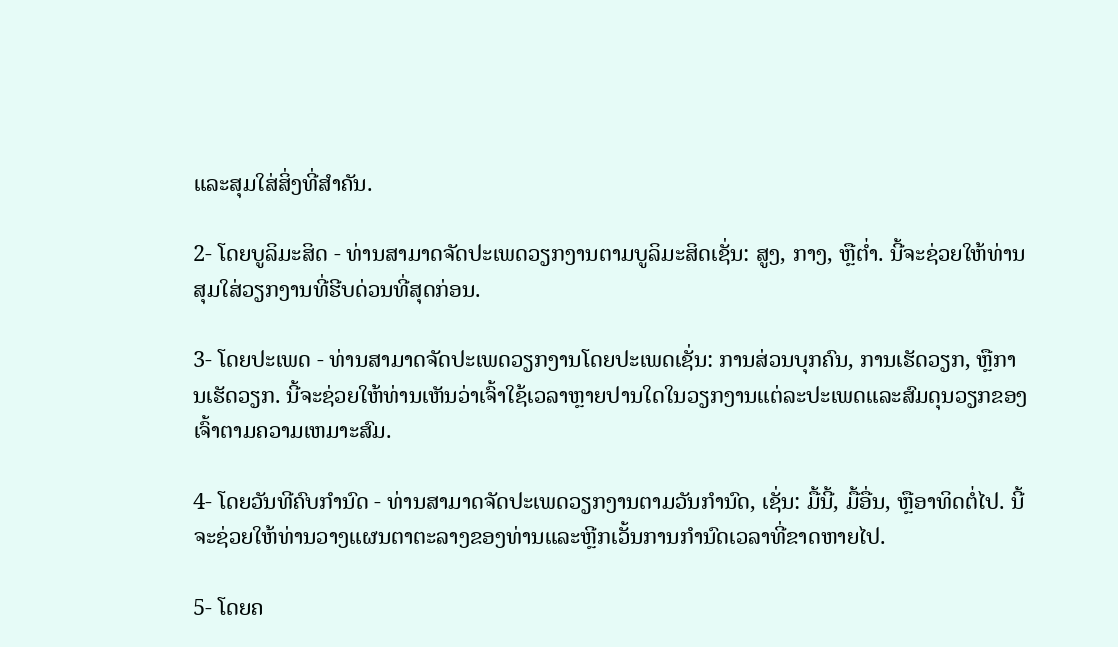ແລະສຸມໃສ່ສິ່ງທີ່ສໍາຄັນ.

2- ໂດຍບູລິມະສິດ - ທ່ານສາມາດຈັດປະເພດວຽກງານຕາມບູລິມະສິດເຊັ່ນ: ສູງ, ກາງ, ຫຼືຕ່ຳ. ນີ້ຈະຊ່ວຍໃຫ້ທ່ານສຸມໃສ່ວຽກງານທີ່ຮີບດ່ວນທີ່ສຸດກ່ອນ.

3- ໂດຍປະເພດ - ທ່ານສາມາດຈັດປະເພດວຽກງານໂດຍປະເພດເຊັ່ນ: ການສ່ວນບຸກຄົນ, ການເຮັດວຽກ, ຫຼືການເຮັດວຽກ. ນີ້ຈະຊ່ວຍໃຫ້ທ່ານເຫັນວ່າເຈົ້າໃຊ້ເວລາຫຼາຍປານໃດໃນວຽກງານແຕ່ລະປະເພດແລະສົມດຸນວຽກຂອງເຈົ້າຕາມຄວາມເຫມາະສົມ.

4- ໂດຍວັນທີຄົບກໍານົດ - ທ່ານສາມາດຈັດປະເພດວຽກງານຕາມວັນກໍານົດ, ເຊັ່ນ: ມື້ນີ້, ມື້ອື່ນ, ຫຼືອາທິດຕໍ່ໄປ. ນີ້ຈະຊ່ວຍໃຫ້ທ່ານວາງແຜນຕາຕະລາງຂອງທ່ານແລະຫຼີກເວັ້ນການກໍານົດເວລາທີ່ຂາດຫາຍໄປ.

5- ໂດຍຄ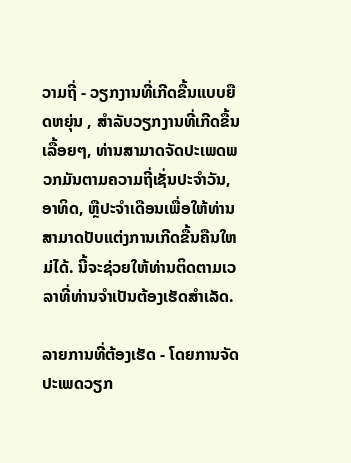ວາມຖີ່ - ວຽກງານທີ່ເກີດຂື້ນແບບຍືດຫຍຸ່ນ , ສໍາລັບວຽກງານທີ່ເກີດຂື້ນເລື້ອຍໆ, ທ່ານສາມາດຈັດປະເພດພວກມັນຕາມຄວາມຖີ່ເຊັ່ນປະຈໍາວັນ, ອາທິດ, ຫຼືປະຈໍາເດືອນເພື່ອໃຫ້ທ່ານສາມາດປັບແຕ່ງການເກີດຂື້ນຄືນໃຫມ່ໄດ້. ນີ້ຈະຊ່ວຍໃຫ້ທ່ານຕິດຕາມເວລາທີ່ທ່ານຈໍາເປັນຕ້ອງເຮັດສໍາເລັດ.

ລາຍການທີ່ຕ້ອງເຮັດ - ໂດຍການຈັດປະເພດວຽກ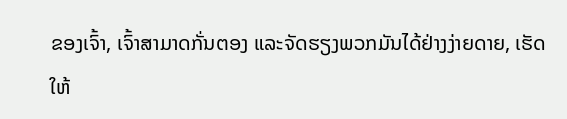ຂອງເຈົ້າ, ເຈົ້າສາມາດກັ່ນຕອງ ແລະຈັດຮຽງພວກມັນໄດ້ຢ່າງງ່າຍດາຍ, ເຮັດໃຫ້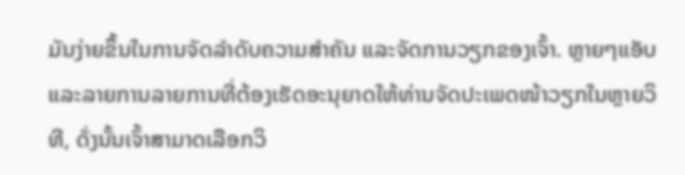ມັນງ່າຍຂຶ້ນໃນການຈັດລໍາດັບຄວາມສໍາຄັນ ແລະຈັດການວຽກຂອງເຈົ້າ. ຫຼາຍໆແອັບ ແລະລາຍການລາຍການທີ່ຕ້ອງເຮັດອະນຸຍາດໃຫ້ທ່ານຈັດປະເພດໜ້າວຽກໃນຫຼາຍວິທີ, ດັ່ງນັ້ນເຈົ້າສາມາດເລືອກວິ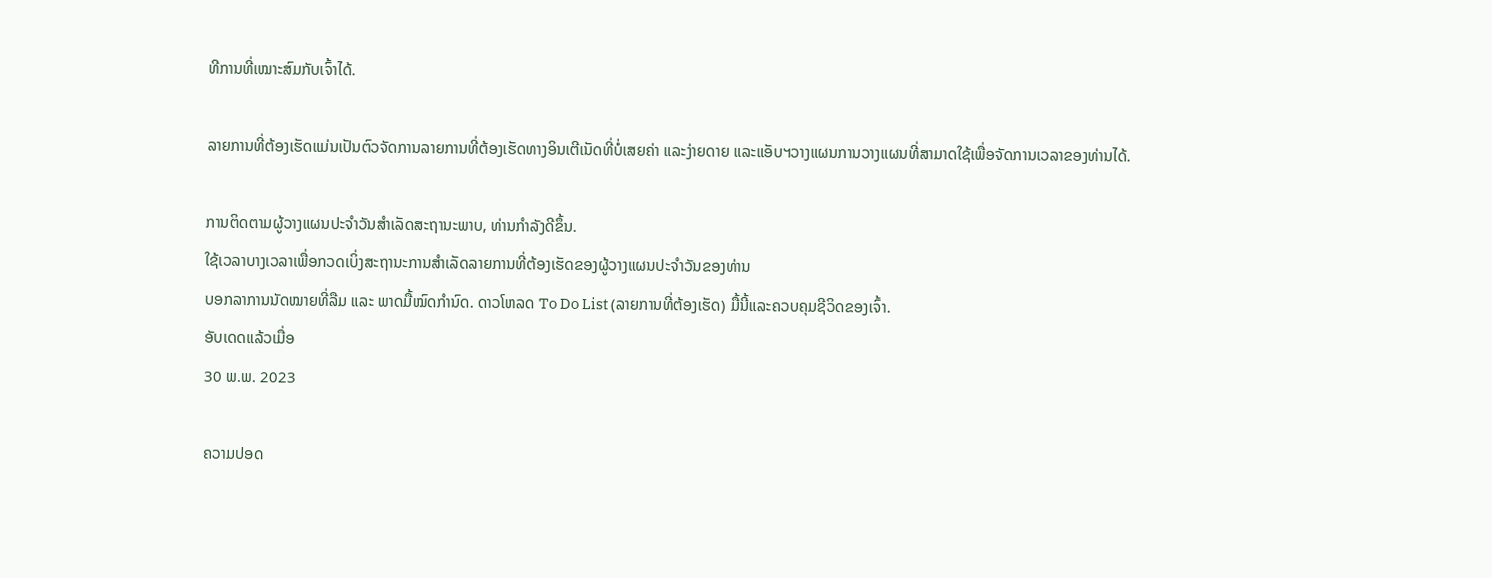ທີການທີ່ເໝາະສົມກັບເຈົ້າໄດ້.

ລາຍການທີ່ຕ້ອງເຮັດແມ່ນເປັນຕົວຈັດການລາຍການທີ່ຕ້ອງເຮັດທາງອິນເຕີເນັດທີ່ບໍ່ເສຍຄ່າ ແລະງ່າຍດາຍ ແລະແອັບຯວາງແຜນການວາງແຜນທີ່ສາມາດໃຊ້ເພື່ອຈັດການເວລາຂອງທ່ານໄດ້.

ການຕິດຕາມຜູ້ວາງແຜນປະຈໍາວັນສໍາເລັດສະຖານະພາບ, ທ່ານກໍາລັງດີຂຶ້ນ.
ໃຊ້ເວລາບາງເວລາເພື່ອກວດເບິ່ງສະຖານະການສໍາເລັດລາຍການທີ່ຕ້ອງເຮັດຂອງຜູ້ວາງແຜນປະຈໍາວັນຂອງທ່ານ
ບອກລາການນັດໝາຍທີ່ລືມ ແລະ ພາດມື້ໝົດກຳນົດ. ດາວໂຫລດ To Do List (ລາຍການທີ່ຕ້ອງເຮັດ) ມື້ນີ້ແລະຄວບຄຸມຊີວິດຂອງເຈົ້າ.
ອັບເດດແລ້ວເມື່ອ
30 ພ.ພ. 2023

ຄວາມປອດ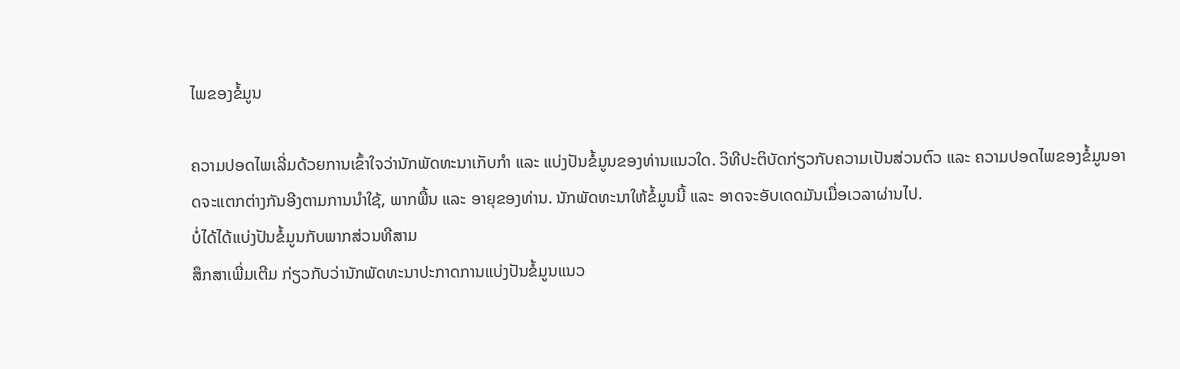ໄພຂອງຂໍ້ມູນ

ຄວາມປອດໄພເລີ່ມດ້ວຍການເຂົ້າໃຈວ່ານັກພັດທະນາເກັບກຳ ແລະ ແບ່ງປັນຂໍ້ມູນຂອງທ່ານແນວໃດ. ວິທີປະຕິບັດກ່ຽວກັບຄວາມເປັນສ່ວນຕົວ ແລະ ຄວາມປອດໄພຂອງຂໍ້ມູນອາດຈະແຕກຕ່າງກັນອີງຕາມການນຳໃຊ້, ພາກພື້ນ ແລະ ອາຍຸຂອງທ່ານ. ນັກພັດທະນາໃຫ້ຂໍ້ມູນນີ້ ແລະ ອາດຈະອັບເດດມັນເມື່ອເວລາຜ່ານໄປ.
ບໍ່ໄດ້ໄດ້ແບ່ງປັນຂໍ້ມູນກັບພາກສ່ວນທີສາມ
ສຶກສາເພີ່ມເຕີມ ກ່ຽວກັບວ່ານັກພັດທະນາປະກາດການແບ່ງປັນຂໍ້ມູນແນວ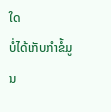ໃດ
ບໍ່ໄດ້ເກັບກຳຂໍ້ມູນ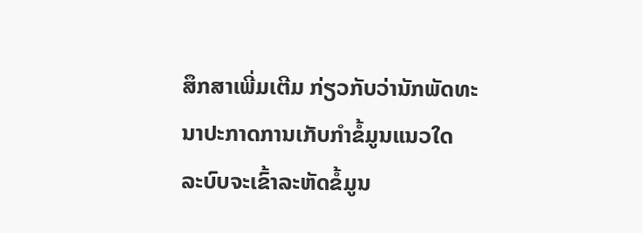ສຶກສາເພີ່ມເຕີມ ກ່ຽວກັບວ່ານັກພັດທະນາປະກາດການເກັບກຳຂໍ້ມູນແນວໃດ
ລະບົບຈະເຂົ້າລະຫັດຂໍ້ມູນ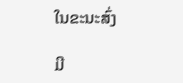ໃນຂະນະສົ່ງ

ມີ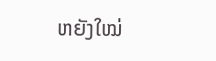ຫຍັງໃໝ່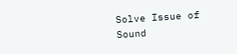Solve Issue of Sound